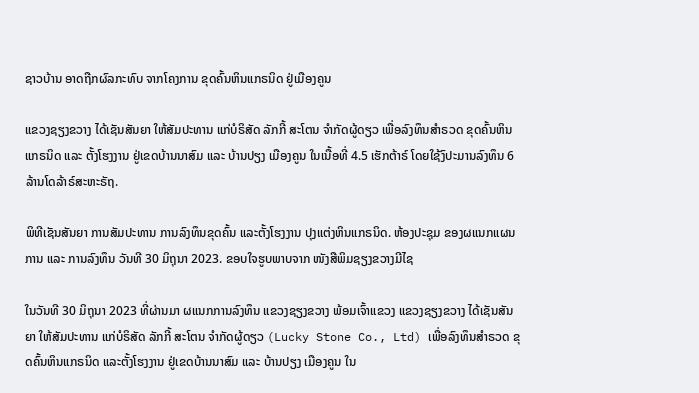ຊາວບ້ານ ອາດຖືກຜົລກະທົບ ຈາກໂຄງການ ຂຸດຄົ້ນຫິນແກຣນິດ ຢູ່ເມືອງຄູນ

ແຂວງຊຽງຂວາງ ໄດ້ເຊັນສັນຍາ ໃຫ້ສັມປະທານ ແກ່ບໍຣິສັດ ລັກກີ້ ສະໂຕນ ຈໍາກັດຜູ້ດຽວ ເພື່ອລົງທຶນສໍາຣວດ ຂຸດຄົ້ນຫິນແກຣນິດ ແລະ ຕັ້ງໂຮງງານ ຢູ່ເຂດບ້ານນາສົມ ແລະ ບ້ານປຽງ ເມືອງຄູນ ໃນເນື້ອທີ່ 4.5 ເຮັກຕ້າຣ໌ ໂດຍໃຊ້ງົປະມານລົງທຶນ 6 ລ້ານໂດລ້າຣ໌ສະຫະຣັຖ.

ພິທີເຊັນສັນຍາ ການສັມປະທານ ການລົງທຶນຂຸດຄົ້ນ ແລະຕັ້ງໂຮງງານ ປຸງແຕ່ງຫິນແກຣນິດ. ຫ້ອງປະຊຸມ ຂອງຜແນກແຜນການ ແລະ ການລົງທຶນ ວັນທີ 30 ມິຖຸນາ 2023. ຂອບໃຈຮູບພາບຈາກ ໜັງສືພິມຊຽງຂວາງມີໄຊ

ໃນວັນທີ 30 ມິຖຸນາ 2023 ທີ່ຜ່ານມາ ຜແນກການລົງທຶນ ແຂວງຊຽງຂວາງ ພ້ອມເຈົ້າແຂວງ ແຂວງຊຽງຂວາງ ໄດ້ເຊັນສັນຍາ ໃຫ້ສັມປະທານ ແກ່ບໍຣິສັດ ລັກກີ້ ສະໂຕນ ຈໍາກັດຜູ້ດຽວ (Lucky Stone Co., Ltd) ເພື່ອລົງທຶນສໍາຣວດ ຂຸດຄົ້ນຫິນແກຣນິດ ແລະຕັ້ງໂຮງງານ ຢູ່ເຂດບ້ານນາສົມ ແລະ ບ້ານປຽງ ເມືອງຄູນ ໃນ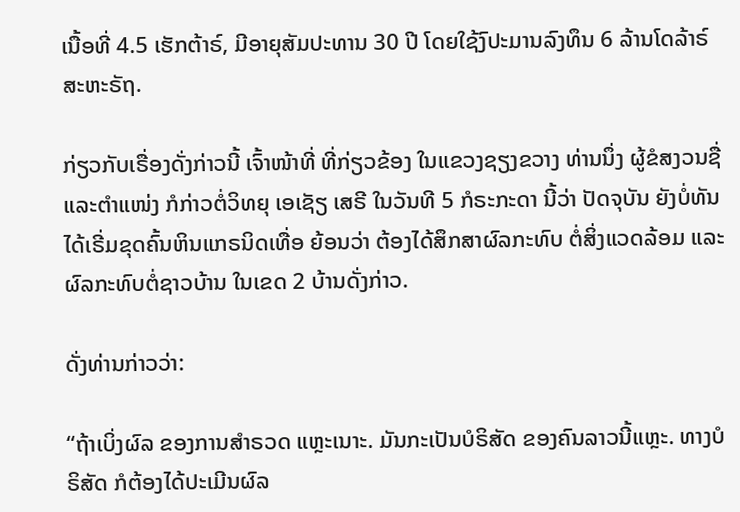ເນື້ອທີ່ 4.5 ເຮັກຕ້າຣ໌, ມີອາຍຸສັມປະທານ 30 ປີ ໂດຍໃຊ້ງົປະມານລົງທຶນ 6 ລ້ານໂດລ້າຣ໌ ສະຫະຣັຖ.

ກ່ຽວກັບເຣື່ອງດັ່ງກ່າວນີ້ ເຈົ້າໜ້າທີ່ ທີ່ກ່ຽວຂ້ອງ ໃນແຂວງຊຽງຂວາງ ທ່ານນຶ່ງ ຜູ້ຂໍສງວນຊື່ ແລະຕໍາແໜ່ງ ກໍກ່າວຕໍ່ວິທຍຸ ເອເຊັຽ ເສຣີ ໃນວັນທີ 5 ກໍຣະກະດາ ນີ້ວ່າ ປັດຈຸບັນ ຍັງບໍ່ທັນໄດ້ເຣີ່ມຂຸດຄົ້ນຫິນແກຣນິດເທື່ອ ຍ້ອນວ່າ ຕ້ອງໄດ້ສຶກສາຜົລກະທົບ ຕໍ່ສິ່ງແວດລ້ອມ ແລະຜົລກະທົບຕໍ່ຊາວບ້ານ ໃນເຂດ 2 ບ້ານດັ່ງກ່າວ.

ດັ່ງທ່ານກ່າວວ່າ:

“ຖ້າເບິ່ງຜົລ ຂອງການສໍາຣວດ ແຫຼະເນາະ. ມັນກະເປັນບໍຣິສັດ ຂອງຄົນລາວນີ້ແຫຼະ. ທາງບໍຣິສັດ ກໍຕ້ອງໄດ້ປະເມີນຜົລ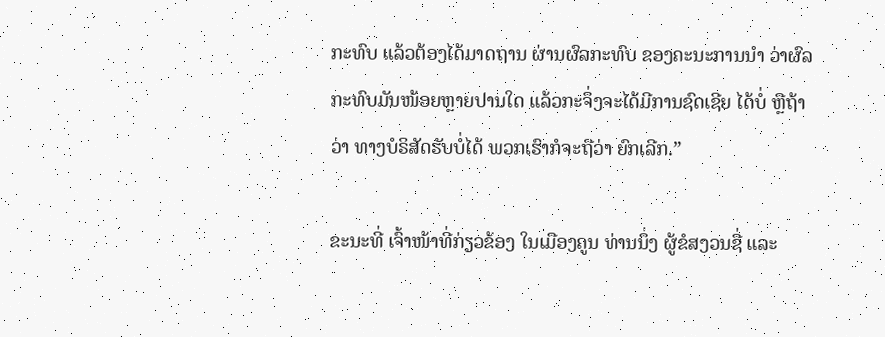ກະທົບ ແລ້ວຕ້ອງໄດ້ມາດຖານ ຜ່ານຜົລກະທົບ ຂອງຄະນະການນໍາ ວ່າຜົລກະທົບມັນໜ້ອຍຫຼາຍປານໃດ ແລ້ວກະຈຶ່ງຈະໄດ້ມີການຊົດເຊີຍ ໄດ້ບໍ່ ຫຼືຖ້າວ່າ ທາງບໍຣິສັດຮັບບໍ່ໄດ້ ພວກເຮົາກໍຈະຖືວ່າ ຍົກເລີກ.”

ຂະນະທີ່ ເຈົ້າໜ້າທີ່ກ່ຽວຂ້ອງ ໃນເມືອງຄູນ ທ່ານນຶ່ງ ຜູ້ຂໍສງວນຊື່ ແລະ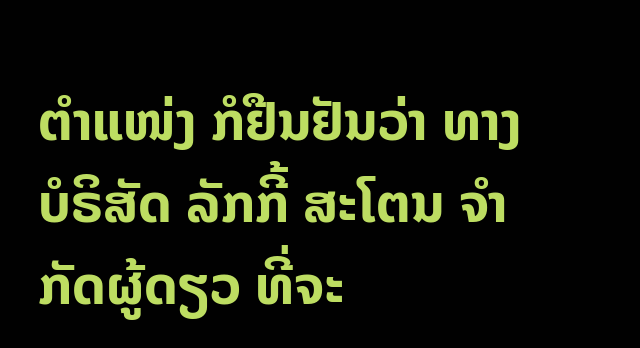ຕໍາແໜ່ງ ກໍຢືນຢັນວ່າ ທາງບໍຣິສັດ ລັກກີ້ ສະໂຕນ ຈໍາກັດຜູ້ດຽວ ທີ່ຈະ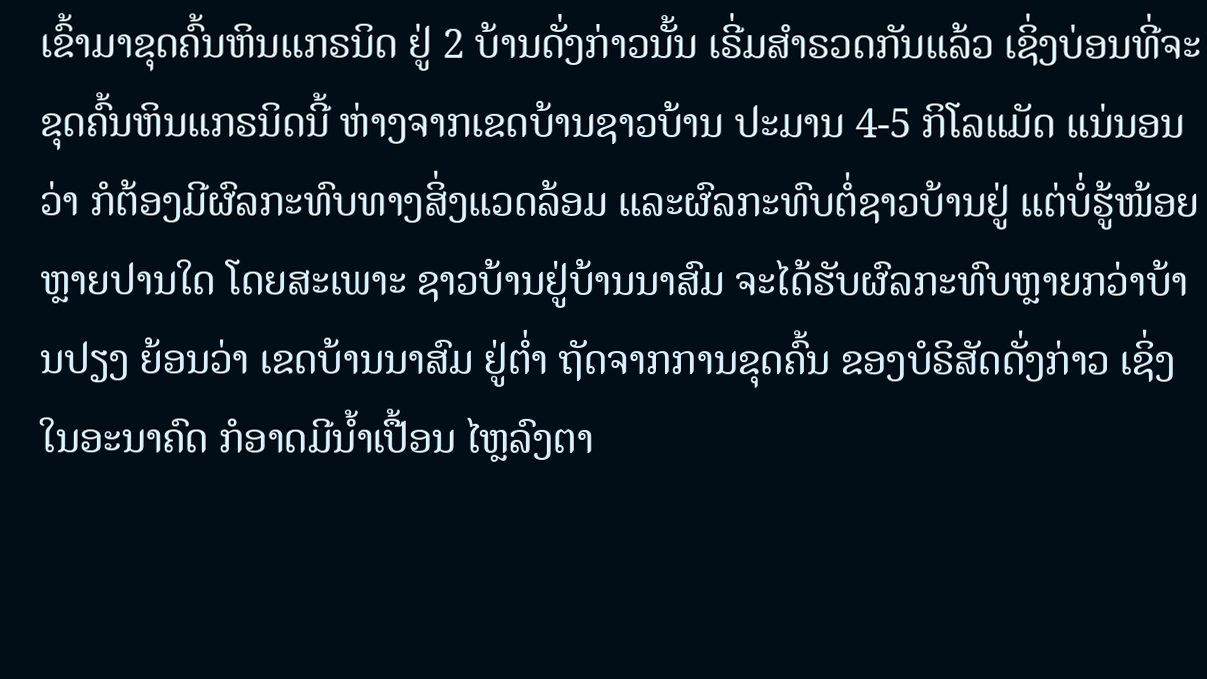ເຂົ້າມາຂຸດຄົ້ນຫິນແກຣນິດ ຢູ່ 2 ບ້ານດັ່ງກ່າວນັ້ນ ເຣີ່ມສໍາຣວດກັນແລ້ວ ເຊິ່ງບ່ອນທີ່ຈະຂຸດຄົ້ນຫິນແກຣນິດນີ້ ຫ່າງຈາກເຂດບ້ານຊາວບ້ານ ປະມານ 4-5 ກິໂລແມັດ ແນ່ນອນວ່າ ກໍຕ້ອງມີຜົລກະທົບທາງສິ່ງແວດລ້ອມ ແລະຜົລກະທົບຕໍ່ຊາວບ້ານຢູ່ ແຕ່ບໍ່ຮູ້ໜ້ອຍຫຼາຍປານໃດ ໂດຍສະເພາະ ຊາວບ້ານຢູ່ບ້ານນາສົມ ຈະໄດ້ຮັບຜົລກະທົບຫຼາຍກວ່າບ້ານປຽງ ຍ້ອນວ່າ ເຂດບ້ານນາສົມ ຢູ່ຕໍ່າ ຖັດຈາກການຂຸດຄົ້ນ ຂອງບໍຣິສັດດັ່ງກ່າວ ເຊິ່ງໃນອະນາຄົດ ກໍອາດມີນໍ້າເປື້ອນ ໄຫຼລົງຕາ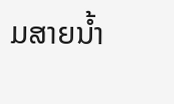ມສາຍນໍ້າ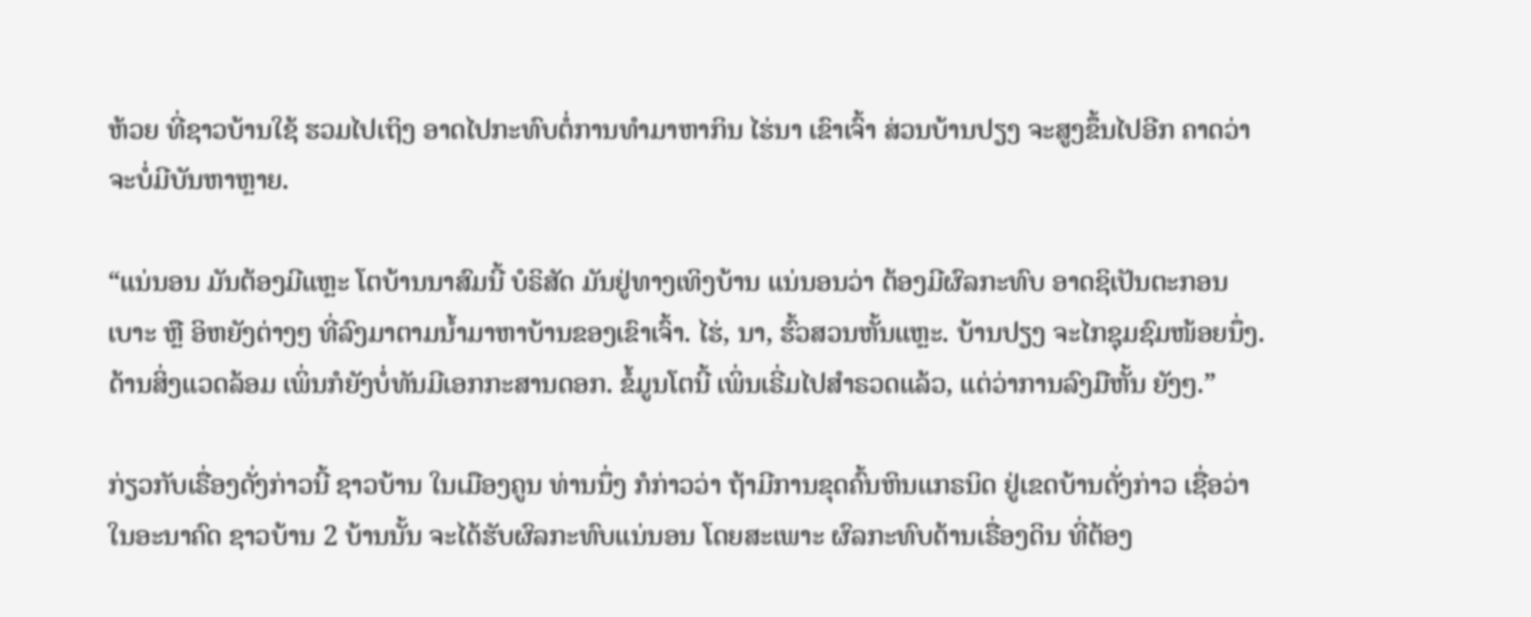ຫ້ວຍ ທີ່ຊາວບ້ານໃຊ້ ຮວມໄປເຖິງ ອາດໄປກະທົບຕໍ່ການທໍາມາຫາກິນ ໄຮ່ນາ ເຂົາເຈົ້າ ສ່ວນບ້ານປຽງ ຈະສູງຂຶ້ນໄປອີກ ຄາດວ່າ ຈະບໍ່ມີບັນຫາຫຼາຍ.

“ແນ່ນອນ ມັນຕ້ອງມີແຫຼະ ໂຕບ້ານນາສົມນີ້ ບໍຣິສັດ ມັນຢູ່ທາງເທິງບ້ານ ແນ່ນອນວ່າ ຕ້ອງມີຜົລກະທົບ ອາດຊິເປັນຕະກອນເບາະ ຫຼື ອິຫຍັງຕ່າງໆ ທີ່ລົງມາຕາມນໍ້າມາຫາບ້ານຂອງເຂົາເຈົ້າ. ໄຮ່, ນາ, ຮົ້ວສວນຫັ້ນແຫຼະ. ບ້ານປຽງ ຈະໄກຊຸມຊົມໜ້ອຍນຶ່ງ. ດ້ານສິ່ງແວດລ້ອມ ເພິ່ນກໍຍັງບໍ່ທັນມີເອກກະສານດອກ. ຂໍ້ມູນໂຕນີ້ ເພິ່ນເຣີ່ມໄປສໍາຣວດແລ້ວ, ແຕ່ວ່າການລົງມືຫັ້ນ ຍັງໆ.”

ກ່ຽວກັບເຣື່ອງດັ່ງກ່າວນີ້ ຊາວບ້ານ ໃນເມືອງຄູນ ທ່ານນຶ່ງ ກໍກ່າວວ່າ ຖ້າມີການຂຸດຄົ້ນຫິນແກຣນິດ ຢູ່ເຂດບ້ານດັ່ງກ່າວ ເຊື່ອວ່າ ໃນອະນາຄົດ ຊາວບ້ານ 2 ບ້ານນັ້ນ ຈະໄດ້ຮັບຜົລກະທົບແນ່ນອນ ໂດຍສະເພາະ ຜົລກະທົບດ້ານເຣື່ອງດິນ ທີ່ຕ້ອງ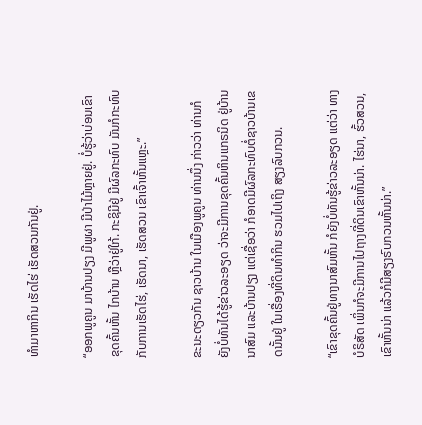ທໍາມາຫາກິນ ເຮັດໄຮ່ ເຮັດສວນກັນຢູ່.

“ອອກພູຄູນ ມາບ້ານປຽງ ມີພູຜາ ມີປ່າໄມ້ຫຼາຍຢູ່. ບໍ່ຮູ້ວ່າບ່ອນເຂົາຂຸດຄົ້ນຫັ້ນ ໄກບ້ານ ຫຼືວ່າຢູ່ໃກ້. ກະຊິມີຢູ່ ມີຜົລກະທົບ ມັນກໍກະທົບກັບການເຮັດໄຮ່, ເຮັດນາ, ເຮັດສວນ ເຂົາເຈົ້າຫັ້ນແຫຼະ.”

ຂະນະດຽວກັນ ຊາວບ້ານ ໃນເມືອງພູຄູນ ທ່ານນຶ່ງ ກ່າວວ່າ ທ່ານກໍຍັງບໍ່ທັນໄດ້ຮູ້ຂ່າວລະອຽດ ວ່າຈະມີການຂຸດຄົ້ນຫິນແກຣນິດ ຢູ່ບ້ານນາສົມ ແລະບ້ານປຽງ ແຕ່ເຊື່ອວ່າ ກໍອາດມີຜົລກະທົບຕໍ່ຊາວບ້ານເຂດນັ້ນຢູ່ ໃນເຣື່ອງທີ່ດິນທໍາກິນ ຮວມໄປເຖິງ ສຽງລົບກວນ.

“ເຂົາຂຸດຄົ້ນຢູ່ທາງນາສົມຫັ້ນ ກໍຍັງບໍ່ທັນຮູ້ຂ່າວລະອຽດ ແຕ່ວ່າ ທາງບໍຣິສັດ ເພິ່ນກໍຈະມີການໄປຖາງທີ່ດິນເຂົາຫັ້ນນ່າ. ໄຮ່ນາ, ຮົ້ວສວນ, ເຂົາຫັ້ນນ່າ ແລ້ວກໍມີສຽງຣົບກວນຫັ້ນນ່າ.”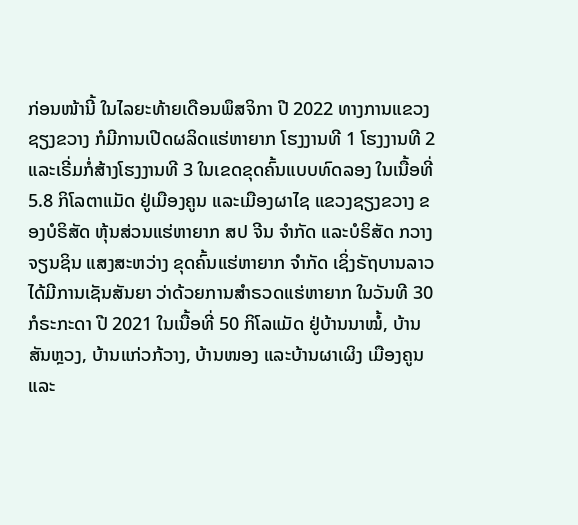ກ່ອນໜ້ານີ້ ໃນໄລຍະທ້າຍເດືອນພຶສຈິກາ ປີ 2022 ທາງການແຂວງຊຽງຂວາງ ກໍມີການເປີດຜລິດແຮ່ຫາຍາກ ໂຮງງານທີ 1 ໂຮງງານທີ 2 ແລະເຣີ່ມກໍ່ສ້າງໂຮງງານທີ 3 ໃນເຂດຂຸດຄົ້ນແບບທົດລອງ ໃນເນື້ອທີ່ 5.8 ກິໂລຕາແມັດ ຢູ່ເມືອງຄູນ ແລະເມືອງຜາໄຊ ແຂວງຊຽງຂວາງ ຂອງບໍຣິສັດ ຫຸ້ນສ່ວນແຮ່ຫາຍາກ ສປ ຈີນ ຈໍາກັດ ແລະບໍຣິສັດ ກວາງຈຽນຊິນ ແສງສະຫວ່າງ ຂຸດຄົ້ນແຮ່ຫາຍາກ ຈໍາກັດ ເຊິ່ງຣັຖບານລາວ ໄດ້ມີການເຊັນສັນຍາ ວ່າດ້ວຍການສໍາຣວດແຮ່ຫາຍາກ ໃນວັນທີ 30 ກໍຣະກະດາ ປີ 2021 ໃນເນື້ອທີ່ 50 ກິໂລແມັດ ຢູ່ບ້ານນາໝໍ້, ບ້ານສັນຫຼວງ, ບ້ານແກ່ວກ້ວາງ, ບ້ານໜອງ ແລະບ້ານຜາເຜິງ ເມືອງຄູນ ແລະ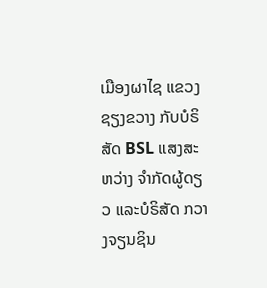ເມືອງຜາໄຊ ແຂວງຊຽງຂວາງ ກັບບໍຣິສັດ BSL ແສງສະຫວ່າງ ຈໍາກັດຜູ້ດຽວ ແລະບໍຣິສັດ ກວາງຈຽນຊິນ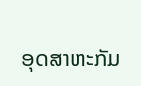ອຸດສາຫະກັມ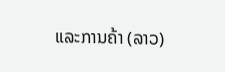ແລະການຄ້າ (ລາວ)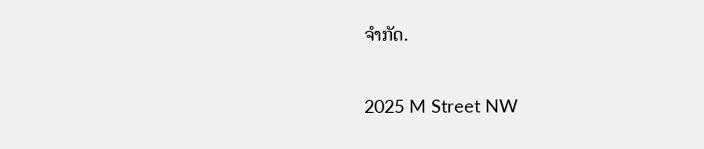ຈໍາກັດ.

2025 M Street NW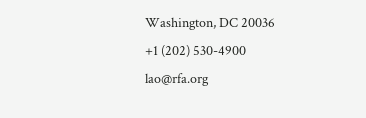Washington, DC 20036
+1 (202) 530-4900
lao@rfa.org